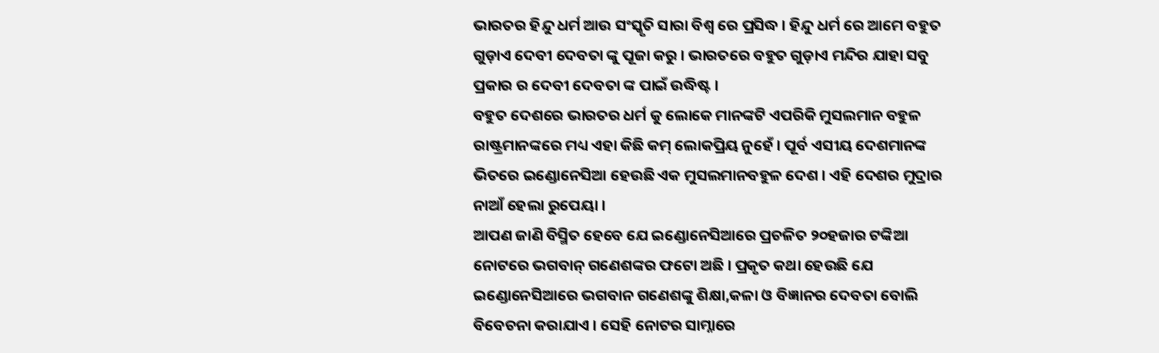ଭାରତର ହିନ୍ଦୁ ଧର୍ମ ଆଉ ସଂସ୍କୃତି ସାରା ବିଶ୍ୱ ରେ ପ୍ରସିଦ୍ଧ । ହିନ୍ଦୁ ଧର୍ମ ରେ ଆମେ ବହୁତ ଗୁଡ଼ାଏ ଦେବୀ ଦେବତା ଙ୍କୁ ପୂଜା କରୁ । ଭାରତରେ ବହୁତ ଗୁଡ଼ାଏ ମନ୍ଦିର ଯାହା ସବୁ ପ୍ରକାର ର ଦେବୀ ଦେବତା ଙ୍କ ପାଇଁ ଉଦ୍ଧିଷ୍ଟ ।
ବହୁତ ଦେଶରେ ଭାରତର ଧର୍ମ କୁ ଲୋକେ ମାନଙ୍କଟି ଏପରିକି ମୁସଲମାନ ବହୁଳ ରାଷ୍ଟ୍ରମାନଙ୍କରେ ମଧ୍ୟ ଏହା କିଛି କମ୍ ଲୋକପ୍ରିୟ ନୁହେଁ । ପୂର୍ବ ଏସୀୟ ଦେଶମାନଙ୍କ ଭିତରେ ଇଣ୍ଡୋନେସିଆ ହେଉଛି ଏକ ମୁସଲମାନବହୁଳ ଦେଶ । ଏହି ଦେଶର ମୁଦ୍ରାର ନାଆଁ ହେଲା ରୁପେୟା ।
ଆପଣ ଜାଣି ବିସ୍ମିତ ହେବେ ଯେ ଇଣ୍ଡୋନେସିଆରେ ପ୍ରଚଳିତ ୨୦ହଜାର ଟଙ୍କିଆ ନୋଟରେ ଭଗବାନ୍ ଗଣେଶଙ୍କର ଫଟୋ ଅଛି । ପ୍ରକୃତ କଥା ହେଉଛି ଯେ ଇଣ୍ଡୋନେସିଆରେ ଭଗବାନ ଗଣେଶଙ୍କୁ ଶିକ୍ଷା,କଳା ଓ ବିଜ୍ଞାନର ଦେବତା ବୋଲି ବିବେଚନା କରାଯାଏ । ସେହି ନୋଟର ସାମ୍ନାରେ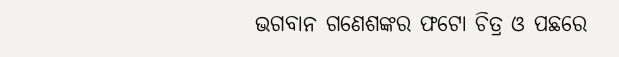ଭଗବାନ ଗଣେଶଙ୍କର ଫଟୋ ଚିତ୍ର ଓ ପଛରେ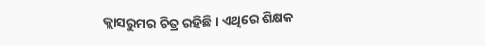କ୍ଲାସରୁମର ଚିତ୍ର ରହିଛି । ଏଥିରେ ଶିକ୍ଷକ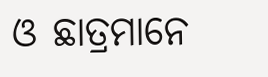ଓ ଛାତ୍ରମାନେ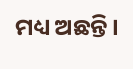ମଧ୍ୟ ଅଛନ୍ତି ।